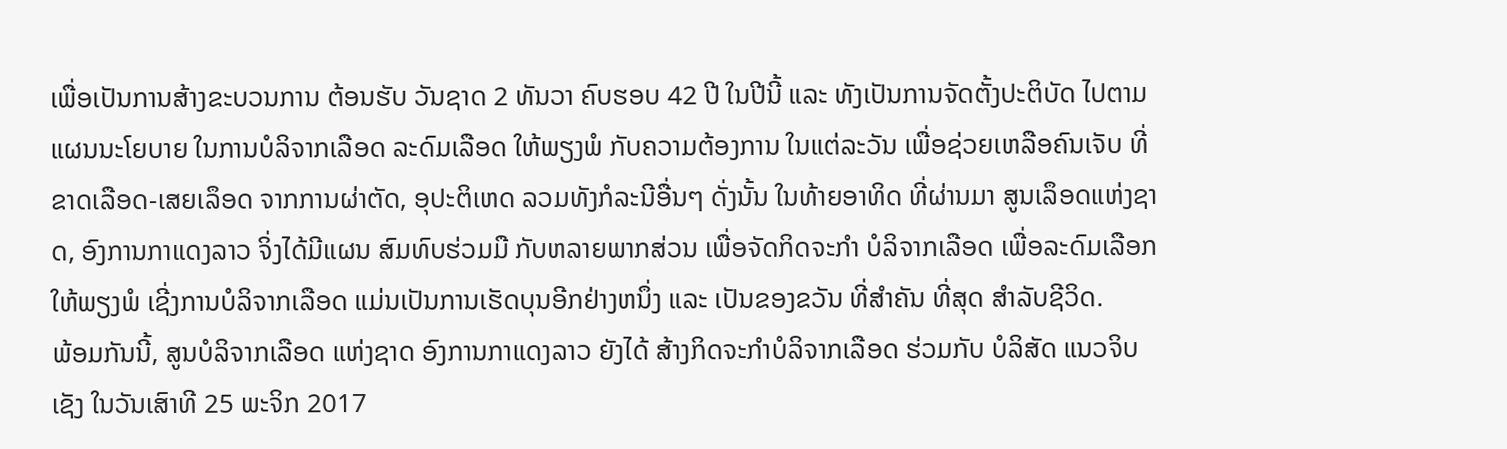ເພື່ອເປັນການສ້າງຂະບວນການ ຕ້ອນຮັບ ວັນຊາດ 2 ທັນວາ ຄົບຮອບ 42 ປີ ໃນປີນີ້ ແລະ ທັງເປັນການຈັດຕັ້ງປະຕິບັດ ໄປຕາມແຜນນະໂຍບາຍ ໃນການບໍລິຈາກເລືອດ ລະດົມເລືອດ ໃຫ້ພຽງພໍ ກັບຄວາມຕ້ອງການ ໃນແຕ່ລະວັນ ເພື່ອຊ່ວຍເຫລືອຄົນເຈັບ ທີ່ຂາດເລືອດ-ເສຍເລຶອດ ຈາກການຜ່າຕັດ, ອຸປະຕິເຫດ ລວມທັງກໍລະນີອື່ນໆ ດັ່ງນັ້ນ ໃນທ້າຍອາທິດ ທີ່ຜ່ານມາ ສູນເລຶອດແຫ່ງຊາດ, ອົງການກາແດງລາວ ຈິ່ງໄດ້ມີແຜນ ສົມທົບຮ່ວມມື ກັບຫລາຍພາກສ່ວນ ເພື່ອຈັດກິດຈະກໍາ ບໍລິຈາກເລືອດ ເພື່ອລະດົມເລືອກ ໃຫ້ພຽງພໍ ເຊີ່ງການບໍລິຈາກເລືອດ ແມ່ນເປັນການເຮັດບຸນອີກຢ່າງຫນຶ່ງ ແລະ ເປັນຂອງຂວັນ ທີ່ສໍາຄັນ ທີ່ສຸດ ສໍາລັບຊີວິດ.
ພ້ອມກັນນີ້, ສູນບໍລິຈາກເລືອດ ແຫ່ງຊາດ ອົງການກາແດງລາວ ຍັງໄດ້ ສ້າງກິດຈະກໍາບໍລິຈາກເລືອດ ຮ່ວມກັບ ບໍລິສັດ ແນວຈິບເຊັງ ໃນວັນເສົາທີ 25 ພະຈິກ 2017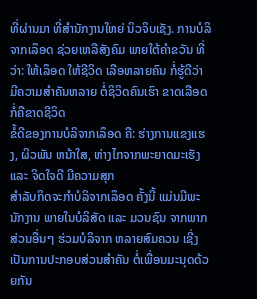ທີ່ຜ່ານມາ ທີ່ສໍານັກງານໃຫຍ່ ນິວຈິບເຊັງ. ການບໍລິຈາກເລຶອດ ຊ່ວຍເຫລືສັງຄົມ ພາຍໃຕ້ຄໍາຂວັນ ທີ່ວ່າ: ໃຫ້ເລຶອດ ໃຫ້ຊີວິດ ເລືອຫລາຍຄົນ ກໍ່ຮູ້ດີວ່າ ມີຄວາມສໍາຄັນຫລາຍ ຕໍ່ຊິວິດຄົນເຮົາ ຂາດເລືອດ ກໍ່ຄືຂາດຊີວິດ
ຂໍ້ດີຂອງການບໍລິຈາກເລຶອດ ຄື: ຮ່າງການແຂງແຮງ, ຜິວພັນ ຫນ້າໃສ, ຫ່າງໄກຈາກພະຍາດມະເຮັງ ແລະ ຈິດໃຈດີ ມີຄວາມສຸກ
ສໍາລັບກິດຈະກໍາບໍລິຈາກເລຶອດ ຄັ້ງນີ້ ແມ່ນມີພະນັກງານ ພາຍໃນບໍລິສັດ ແລະ ມວນຊົນ ຈາກພາກສ່ວນອື່ນໆ ຮ່ວມບໍລິຈາກ ຫລາຍສົມຄວນ ເຊີ່ງເປັນການປະກອບສ່ວນສໍາຄັນ ຕໍ່ເພື່ອນມະນຸດດ້ວຍກັນ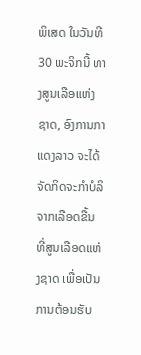ພິເສດ ໃນວັນທີ 30 ພະຈິກນີ້ ທາງສູນເລືອແຫ່ງຊາດ, ອົງການກາແດງລາວ ຈະໄດ້ຈັດກິດຈະກໍາບໍລິຈາກເລືອດຂື້ນ ທີ່ສູນເລືອດແຫ່ງຊາດ ເພື່ອເປັນການຕ້ອນຮັບ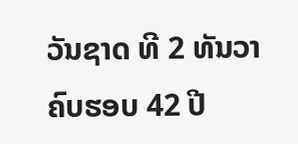ວັນຊາດ ທີ 2 ທັນວາ ຄົບຮອບ 42 ປີ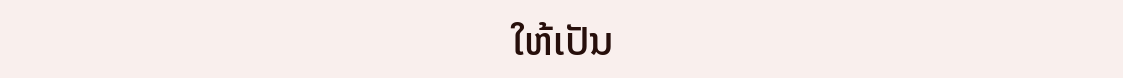ໃຫ້ເປັນ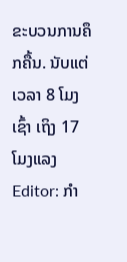ຂະບວນການຄຶກຄື້ນ. ນັບແຕ່ເວລາ 8 ໂມງເຊົ້າ ເຖິງ 17 ໂມງແລງ
Editor: ກຳ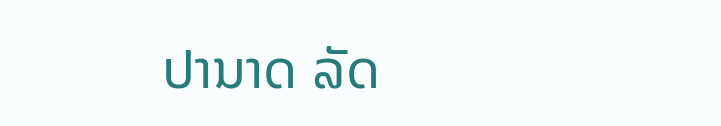ປານາດ ລັດ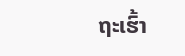ຖະເຮົ້າ